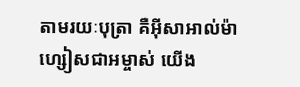តាមរយៈបុត្រា គឺអ៊ីសាអាល់ម៉ាហ្សៀសជាអម្ចាស់ យើង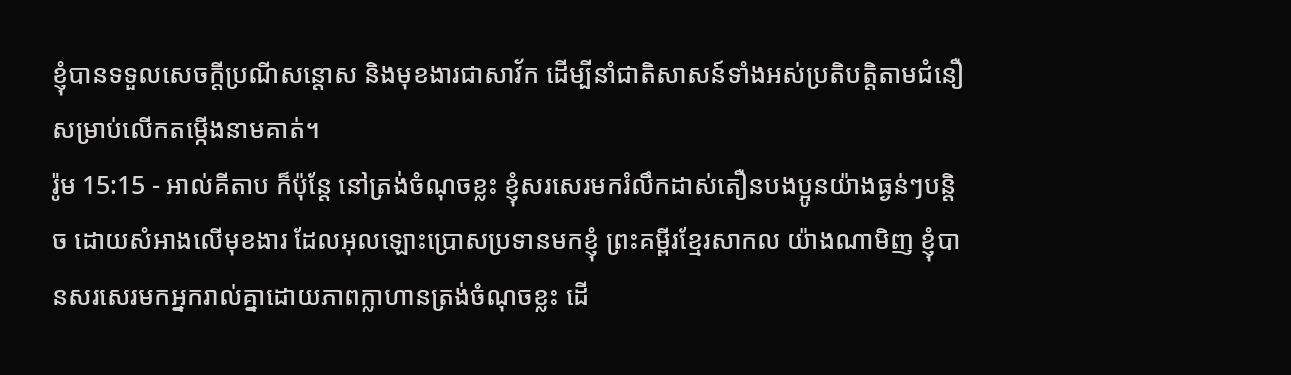ខ្ញុំបានទទួលសេចក្តីប្រណីសន្តោស និងមុខងារជាសាវ័ក ដើម្បីនាំជាតិសាសន៍ទាំងអស់ប្រតិបត្ដិតាមជំនឿ សម្រាប់លើកតម្កើងនាមគាត់។
រ៉ូម 15:15 - អាល់គីតាប ក៏ប៉ុន្ដែ នៅត្រង់ចំណុចខ្លះ ខ្ញុំសរសេរមករំលឹកដាស់តឿនបងប្អូនយ៉ាងធ្ងន់ៗបន្ដិច ដោយសំអាងលើមុខងារ ដែលអុលឡោះប្រោសប្រទានមកខ្ញុំ ព្រះគម្ពីរខ្មែរសាកល យ៉ាងណាមិញ ខ្ញុំបានសរសេរមកអ្នករាល់គ្នាដោយភាពក្លាហានត្រង់ចំណុចខ្លះ ដើ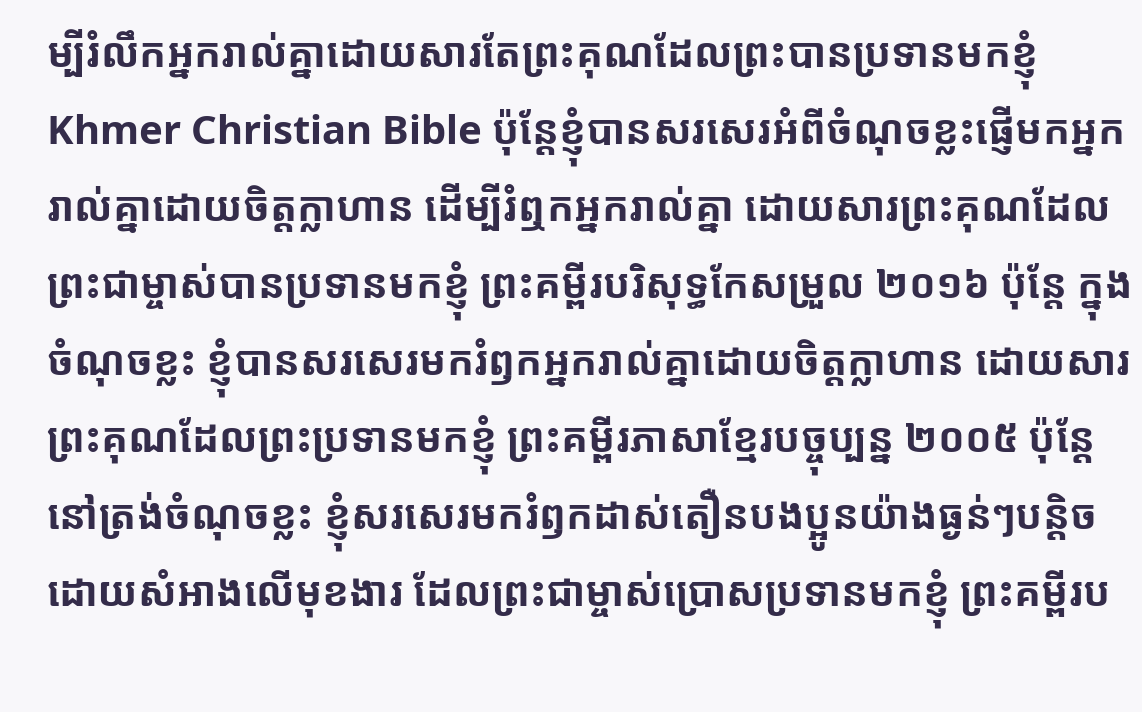ម្បីរំលឹកអ្នករាល់គ្នាដោយសារតែព្រះគុណដែលព្រះបានប្រទានមកខ្ញុំ Khmer Christian Bible ប៉ុន្ដែខ្ញុំបានសរសេរអំពីចំណុចខ្លះផ្ញើមកអ្នករាល់គ្នាដោយចិត្ដក្លាហាន ដើម្បីរំឮកអ្នករាល់គ្នា ដោយសារព្រះគុណដែលព្រះជាម្ចាស់បានប្រទានមកខ្ញុំ ព្រះគម្ពីរបរិសុទ្ធកែសម្រួល ២០១៦ ប៉ុន្តែ ក្នុងចំណុចខ្លះ ខ្ញុំបានសរសេរមករំឭកអ្នករាល់គ្នាដោយចិត្តក្លាហាន ដោយសារព្រះគុណដែលព្រះប្រទានមកខ្ញុំ ព្រះគម្ពីរភាសាខ្មែរបច្ចុប្បន្ន ២០០៥ ប៉ុន្តែ នៅត្រង់ចំណុចខ្លះ ខ្ញុំសរសេរមករំឭកដាស់តឿនបងប្អូនយ៉ាងធ្ងន់ៗបន្ដិច ដោយសំអាងលើមុខងារ ដែលព្រះជាម្ចាស់ប្រោសប្រទានមកខ្ញុំ ព្រះគម្ពីរប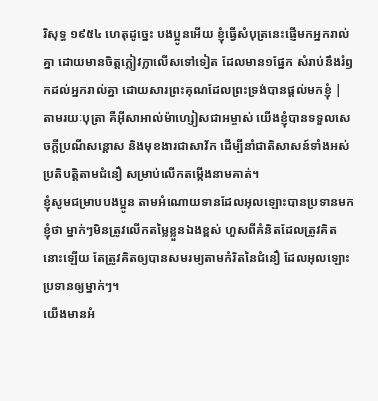រិសុទ្ធ ១៩៥៤ ហេតុដូច្នេះ បងប្អូនអើយ ខ្ញុំធ្វើសំបុត្រនេះផ្ញើមកអ្នករាល់គ្នា ដោយមានចិត្តក្លៀវក្លាលើសទៅទៀត ដែលមាន១ផ្នែក សំរាប់នឹងរំឭកដល់អ្នករាល់គ្នា ដោយសារព្រះគុណដែលព្រះទ្រង់បានផ្តល់មកខ្ញុំ |
តាមរយៈបុត្រា គឺអ៊ីសាអាល់ម៉ាហ្សៀសជាអម្ចាស់ យើងខ្ញុំបានទទួលសេចក្តីប្រណីសន្តោស និងមុខងារជាសាវ័ក ដើម្បីនាំជាតិសាសន៍ទាំងអស់ប្រតិបត្ដិតាមជំនឿ សម្រាប់លើកតម្កើងនាមគាត់។
ខ្ញុំសូមជម្រាបបងប្អូន តាមអំណោយទានដែលអុលឡោះបានប្រទានមកខ្ញុំថា ម្នាក់ៗមិនត្រូវលើកតម្លៃខ្លួនឯងខ្ពស់ ហួសពីគំនិតដែលត្រូវគិតនោះឡើយ តែត្រូវគិតឲ្យបានសមរម្យតាមកំរិតនៃជំនឿ ដែលអុលឡោះប្រទានឲ្យម្នាក់ៗ។
យើងមានអំ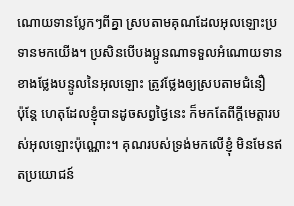ណោយទានប្លែកៗពីគ្នា ស្របតាមគុណដែលអុលឡោះប្រទានមកយើង។ ប្រសិនបើបងប្អូនណាទទួលអំណោយទានខាងថ្លែងបន្ទូលនៃអុលឡោះ ត្រូវថ្លែងឲ្យស្របតាមជំនឿ
ប៉ុន្ដែ ហេតុដែលខ្ញុំបានដូចសព្វថ្ងៃនេះ ក៏មកតែពីក្តីមេត្តារបស់អុលឡោះប៉ុណ្ណោះ។ គុណរបស់ទ្រង់មកលើខ្ញុំ មិនមែនឥតប្រយោជន៍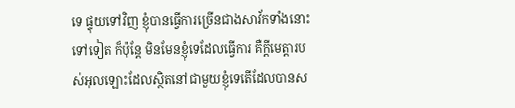ទេ ផ្ទុយទៅវិញ ខ្ញុំបានធ្វើការច្រើនជាងសាវ័កទាំងនោះទៅទៀត ក៏ប៉ុន្ដែ មិនមែនខ្ញុំទេដែលធ្វើការ គឺក្តីមេត្តារបស់អុលឡោះដែលស្ថិតនៅជាមួយខ្ញុំទេតើដែលបានស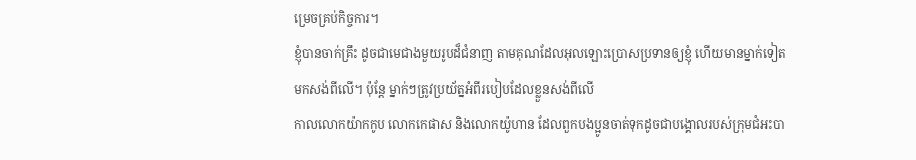ម្រេចគ្រប់កិច្ចការ។
ខ្ញុំបានចាក់គ្រឹះ ដូចជាមេជាងមួយរូបដ៏ជំនាញ តាមគុណដែលអុលឡោះប្រោសប្រទានឲ្យខ្ញុំ ហើយមានម្នាក់ទៀតមកសង់ពីលើ។ ប៉ុន្ដែ ម្នាក់ៗត្រូវប្រយ័ត្នអំពីរបៀបដែលខ្លួនសង់ពីលើ
កាលលោកយ៉ាកកូប លោកកេផាស និងលោកយ៉ូហាន ដែលពួកបងប្អូនចាត់ទុកដូចជាបង្គោលរបស់ក្រុមជំអះបា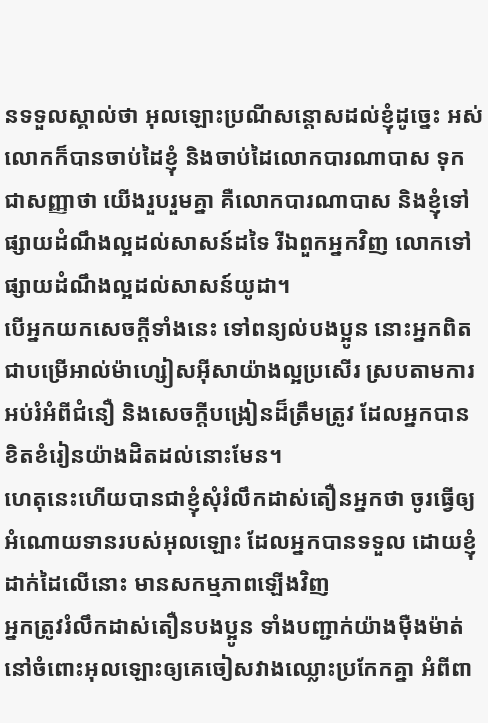នទទួលស្គាល់ថា អុលឡោះប្រណីសន្ដោសដល់ខ្ញុំដូច្នេះ អស់លោកក៏បានចាប់ដៃខ្ញុំ និងចាប់ដៃលោកបារណាបាស ទុកជាសញ្ញាថា យើងរួបរួមគ្នា គឺលោកបារណាបាស និងខ្ញុំទៅផ្សាយដំណឹងល្អដល់សាសន៍ដទៃ រីឯពួកអ្នកវិញ លោកទៅផ្សាយដំណឹងល្អដល់សាសន៍យូដា។
បើអ្នកយកសេចក្ដីទាំងនេះ ទៅពន្យល់បងប្អូន នោះអ្នកពិតជាបម្រើអាល់ម៉ាហ្សៀសអ៊ីសាយ៉ាងល្អប្រសើរ ស្របតាមការអប់រំអំពីជំនឿ និងសេចក្ដីបង្រៀនដ៏ត្រឹមត្រូវ ដែលអ្នកបានខិតខំរៀនយ៉ាងដិតដល់នោះមែន។
ហេតុនេះហើយបានជាខ្ញុំសុំរំលឹកដាស់តឿនអ្នកថា ចូរធ្វើឲ្យអំណោយទានរបស់អុលឡោះ ដែលអ្នកបានទទួល ដោយខ្ញុំដាក់ដៃលើនោះ មានសកម្មភាពឡើងវិញ
អ្នកត្រូវរំលឹកដាស់តឿនបងប្អូន ទាំងបញ្ជាក់យ៉ាងម៉ឺងម៉ាត់ នៅចំពោះអុលឡោះឲ្យគេចៀសវាងឈ្លោះប្រកែកគ្នា អំពីពា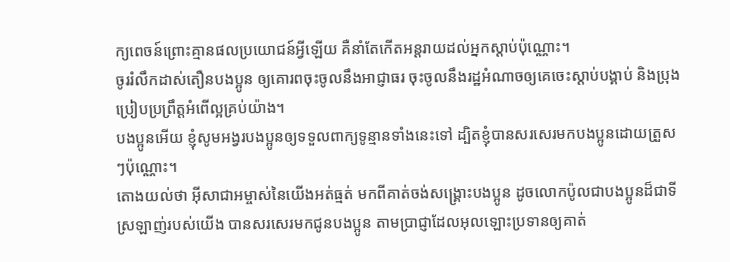ក្យពេចន៍ព្រោះគ្មានផលប្រយោជន៍អ្វីឡើយ គឺនាំតែកើតអន្ដរាយដល់អ្នកស្ដាប់ប៉ុណ្ណោះ។
ចូររំលឹកដាស់តឿនបងប្អូន ឲ្យគោរពចុះចូលនឹងអាជ្ញាធរ ចុះចូលនឹងរដ្ឋអំណាចឲ្យគេចេះស្ដាប់បង្គាប់ និងប្រុងប្រៀបប្រព្រឹត្ដអំពើល្អគ្រប់យ៉ាង។
បងប្អូនអើយ ខ្ញុំសូមអង្វរបងប្អូនឲ្យទទួលពាក្យទូន្មានទាំងនេះទៅ ដ្បិតខ្ញុំបានសរសេរមកបងប្អូនដោយត្រួសៗប៉ុណ្ណោះ។
តោងយល់ថា អ៊ីសាជាអម្ចាស់នៃយើងអត់ធ្មត់ មកពីគាត់ចង់សង្គ្រោះបងប្អូន ដូចលោកប៉ូលជាបងប្អូនដ៏ជាទីស្រឡាញ់របស់យើង បានសរសេរមកជូនបងប្អូន តាមប្រាជ្ញាដែលអុលឡោះប្រទានឲ្យគាត់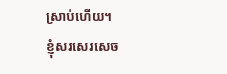ស្រាប់ហើយ។
ខ្ញុំសរសេរសេច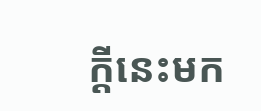ក្ដីនេះមក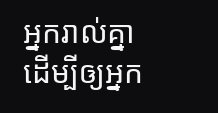អ្នករាល់គ្នា ដើម្បីឲ្យអ្នក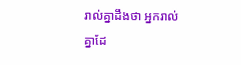រាល់គ្នាដឹងថា អ្នករាល់គ្នាដែ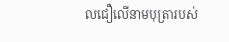លជឿលើនាមបុត្រារបស់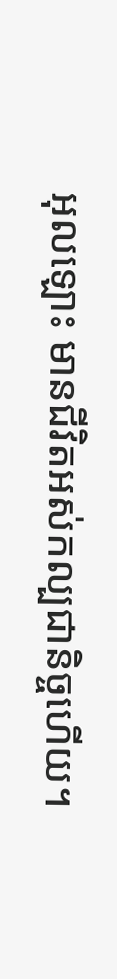អុលឡោះ មានជីវិតអស់កល្បជានិច្ចហើយ។